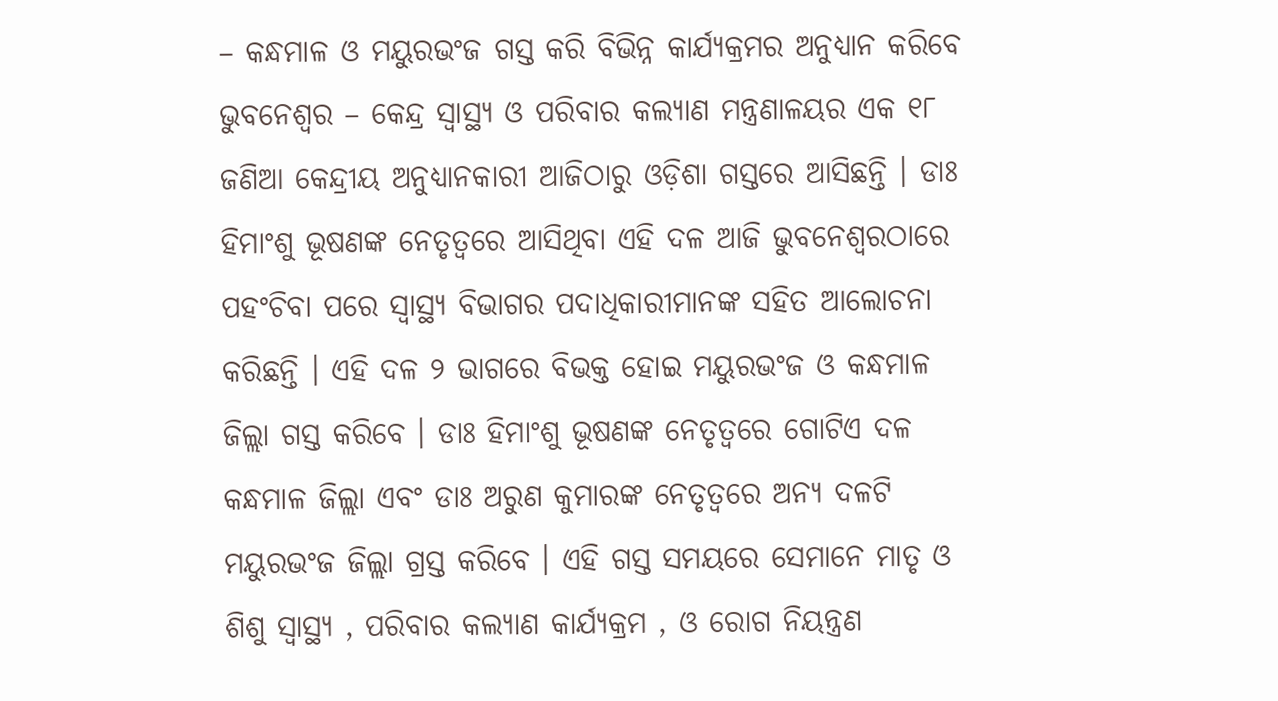– କନ୍ଧମାଳ ଓ ମୟୁରଭଂଜ ଗସ୍ତ କରି ବିଭିନ୍ନ କାର୍ଯ୍ୟକ୍ରମର ଅନୁଧ୍ୟାନ କରିବେ
ଭୁବନେଶ୍ୱର – କେନ୍ଦ୍ର ସ୍ୱାସ୍ଥ୍ୟ ଓ ପରିବାର କଲ୍ୟାଣ ମନ୍ତ୍ରଣାଳୟର ଏକ ୧୮ ଜଣିଆ କେନ୍ଦ୍ରୀୟ ଅନୁଧ୍ୟାନକାରୀ ଆଜିଠାରୁ ଓଡ଼ିଶା ଗସ୍ତରେ ଆସିଛନ୍ତି । ଡାଃ ହିମାଂଶୁ ଭୂଷଣଙ୍କ ନେତୃତ୍ୱରେ ଆସିଥିବା ଏହି ଦଳ ଆଜି ଭୁବନେଶ୍ୱରଠାରେ ପହଂଚିବା ପରେ ସ୍ୱାସ୍ଥ୍ୟ ବିଭାଗର ପଦାଧିକାରୀମାନଙ୍କ ସହିତ ଆଲୋଚନା କରିଛନ୍ତି । ଏହି ଦଳ ୨ ଭାଗରେ ବିଭକ୍ତ ହୋଇ ମୟୁରଭଂଜ ଓ କନ୍ଧମାଳ ଜିଲ୍ଲା ଗସ୍ତ କରିବେ । ଡାଃ ହିମାଂଶୁ ଭୂଷଣଙ୍କ ନେତୃତ୍ୱରେ ଗୋଟିଏ ଦଳ କନ୍ଧମାଳ ଜିଲ୍ଲା ଏବଂ ଡାଃ ଅରୁଣ କୁମାରଙ୍କ ନେତୃତ୍ୱରେ ଅନ୍ୟ ଦଳଟି ମୟୁରଭଂଜ ଜିଲ୍ଲା ଗ୍ରସ୍ତ କରିବେ । ଏହି ଗସ୍ତ ସମୟରେ ସେମାନେ ମାତୃ ଓ ଶିଶୁ ସ୍ୱାସ୍ଥ୍ୟ , ପରିବାର କଲ୍ୟାଣ କାର୍ଯ୍ୟକ୍ରମ , ଓ ରୋଗ ନିୟନ୍ତ୍ରଣ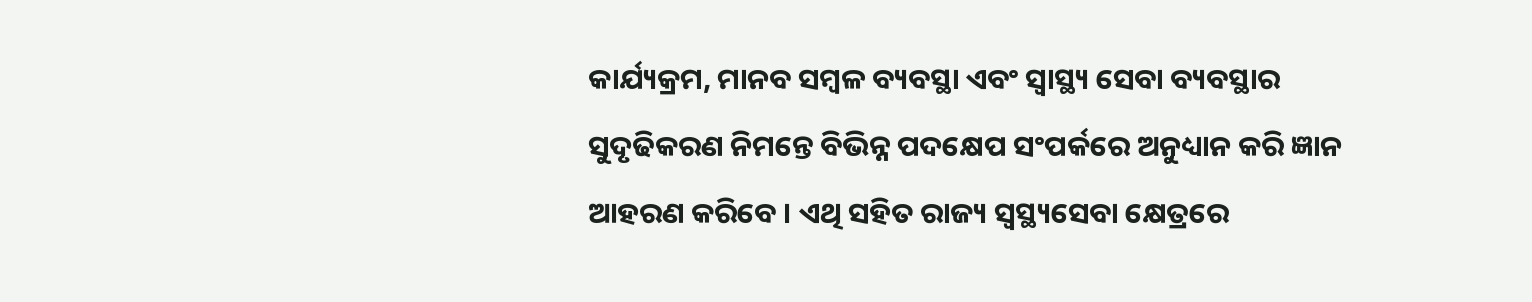କାର୍ଯ୍ୟକ୍ରମ, ମାନବ ସମ୍ବଳ ବ୍ୟବସ୍ଥା ଏବଂ ସ୍ୱାସ୍ଥ୍ୟ ସେବା ବ୍ୟବସ୍ଥାର ସୁଦୃଢିକରଣ ନିମନ୍ତେ ବିଭିନ୍ନ ପଦକ୍ଷେପ ସଂପର୍କରେ ଅନୁଧ୍ୟାନ କରି ଜ୍ଞାନ ଆହରଣ କରିବେ । ଏଥି ସହିତ ରାଜ୍ୟ ସ୍ୱସ୍ଥ୍ୟସେବା କ୍ଷେତ୍ରରେ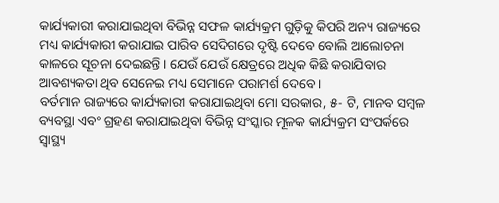କାର୍ଯ୍ୟକାରୀ କରାଯାଇଥିବା ବିଭିନ୍ନ ସଫଳ କାର୍ଯ୍ୟକ୍ରମ ଗୁଡ଼ିକୁ କିପରି ଅନ୍ୟ ରାଜ୍ୟରେ ମଧ୍ୟ କାର୍ଯ୍ୟକାରୀ କରାଯାଇ ପାରିବ ସେଦିଗରେ ଦୃଷ୍ଟି ଦେବେ ବୋଲି ଆଲୋଚନା କାଳରେ ସୂଚନା ଦେଇଛନ୍ତି । ଯେଉଁ ଯେଉଁ କ୍ଷେତ୍ରରେ ଅଧିକ କିଛି କରାଯିବାର ଆବଶ୍ୟକତା ଥିବ ସେନେଇ ମଧ୍ୟ ସେମାନେ ପରାମର୍ଶ ଦେବେ ।
ବର୍ତମାନ ରାଜ୍ୟରେ କାର୍ଯ୍ୟକାରୀ କରାଯାଇଥିବା ମୋ ସରକାର, ୫- ଟି, ମାନବ ସମ୍ବଳ ବ୍ୟବସ୍ଥା ଏବଂ ଗ୍ରହଣ କରାଯାଇଥିବା ବିଭିନ୍ନ ସଂସ୍କାର ମୂଳକ କାର୍ଯ୍ୟକ୍ରମ ସଂପର୍କରେ ସ୍ୱାସ୍ଥ୍ୟ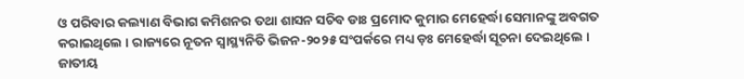ଓ ପରିବାର କଲ୍ୟାଣ ବିଭାଗ କମିଶନର ତଥା ଶାସନ ସଚିବ ଡାଃ ପ୍ରମୋଦ କୁମାର ମେହେର୍ଦ୍ଧା ସେମାନଙ୍କୁ ଅବଗତ କରାଇଥିଲେ । ରାଜ୍ୟରେ ନୂତନ ସ୍ୱାସ୍ଥ୍ୟନିତି ଭିଜନ-୨୦୨୫ ସଂପର୍କରେ ମଧ୍ୟ ଡ଼ଃ ମେହେର୍ଦ୍ଧା ସୂଚନା ଦେଇଥିଲେ ।
ଜାତୀୟ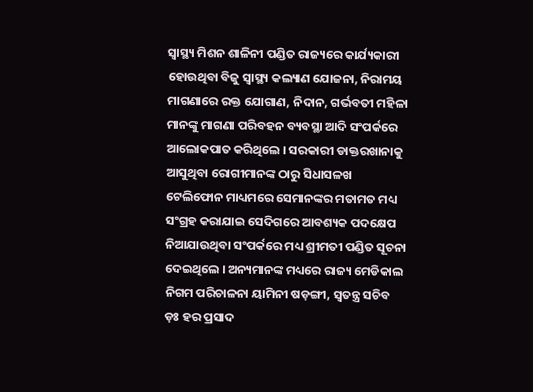ସ୍ୱାସ୍ଥ୍ୟ ମିଶନ ଶାଳିନୀ ପଣ୍ଡିତ ରାଜ୍ୟରେ କାର୍ଯ୍ୟକାରୀ ହୋଉଥିବା ବିଜୁ ସ୍ୱାସ୍ଥ୍ୟ କଲ୍ୟାଣ ଯୋଜନା, ନିରାମୟ ମାଗଣାରେ ରକ୍ତ ଯୋଗାଣ, ନିଦାନ, ଗର୍ଭବତୀ ମହିଳା ମାନଙ୍କୁ ମାଗଣା ପରିବହନ ବ୍ୟବସ୍ଥା ଆଦି ସଂପର୍କରେ ଆଲୋକପାତ କରିଥିଲେ । ସରକାରୀ ଡାକ୍ତରଖାନାକୁ ଆସୁଥିବା ରୋଗୀମାନଙ୍କ ଠାରୁ ସିଧାସଳଖ ଟେଲିଫୋନ ମାଧ୍ୟମରେ ସେମାନଙ୍କର ମତାମତ ମଧ୍ୟ ସଂଗ୍ରହ କରାଯାଇ ସେଦିଗରେ ଆବଶ୍ୟକ ପଦକ୍ଷେପ ନିଆଯାଉଥିବା ସଂପର୍କରେ ମଧ୍ୟ ଶ୍ରୀମତୀ ପଣ୍ଡିତ ସୂଚନା ଦେଇଥିଲେ । ଅନ୍ୟମାନଙ୍କ ମଧ୍ୟରେ ରାଜ୍ୟ ମେଡିକାଲ ନିଗମ ପରିଚାଳନା ୟାମିନୀ ଷଡ଼ଙ୍ଗୀ, ସ୍ୱତନ୍ତ୍ର ସଚିବ ଡ଼ଃ ହର ପ୍ରସାଦ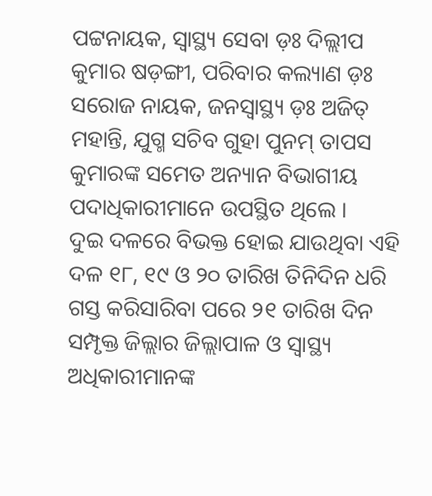ପଟ୍ଟନାୟକ, ସ୍ୱାସ୍ଥ୍ୟ ସେବା ଡ଼ଃ ଦିଲ୍ଲୀପ କୁମାର ଷଡ଼ଙ୍ଗୀ, ପରିବାର କଲ୍ୟାଣ ଡ଼ଃ ସରୋଜ ନାୟକ, ଜନସ୍ୱାସ୍ଥ୍ୟ ଡ଼ଃ ଅଜିତ୍ ମହାନ୍ତି, ଯୁଗ୍ମ ସଚିବ ଗୁହା ପୁନମ୍ ତାପସ କୁମାରଙ୍କ ସମେତ ଅନ୍ୟାନ ବିଭାଗୀୟ ପଦାଧିକାରୀମାନେ ଉପସ୍ଥିତ ଥିଲେ ।
ଦୁଇ ଦଳରେ ବିଭକ୍ତ ହୋଇ ଯାଉଥିବା ଏହି ଦଳ ୧୮, ୧୯ ଓ ୨୦ ତାରିଖ ତିନିଦିନ ଧରି ଗସ୍ତ କରିସାରିବା ପରେ ୨୧ ତାରିଖ ଦିନ ସମ୍ପୃକ୍ତ ଜିଲ୍ଲାର ଜିଲ୍ଲାପାଳ ଓ ସ୍ୱାସ୍ଥ୍ୟ ଅଧିକାରୀମାନଙ୍କ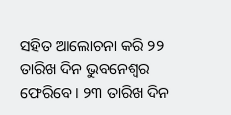ସହିତ ଆଲୋଚନା କରି ୨୨ ତାରିଖ ଦିନ ଭୁବନେଶ୍ୱର ଫେରିବେ । ୨୩ ତାରିଖ ଦିନ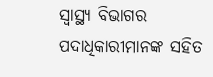ସ୍ୱାସ୍ଥ୍ୟ ବିଭାଗର ପଦାଧିକାରୀମାନଙ୍କ ସହିତ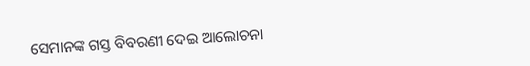ସେମାନଙ୍କ ଗସ୍ତ ବିବରଣୀ ଦେଇ ଆଲୋଚନା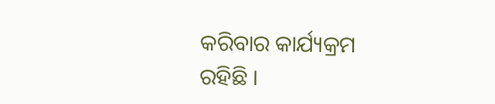କରିବାର କାର୍ଯ୍ୟକ୍ରମ ରହିଛି ।